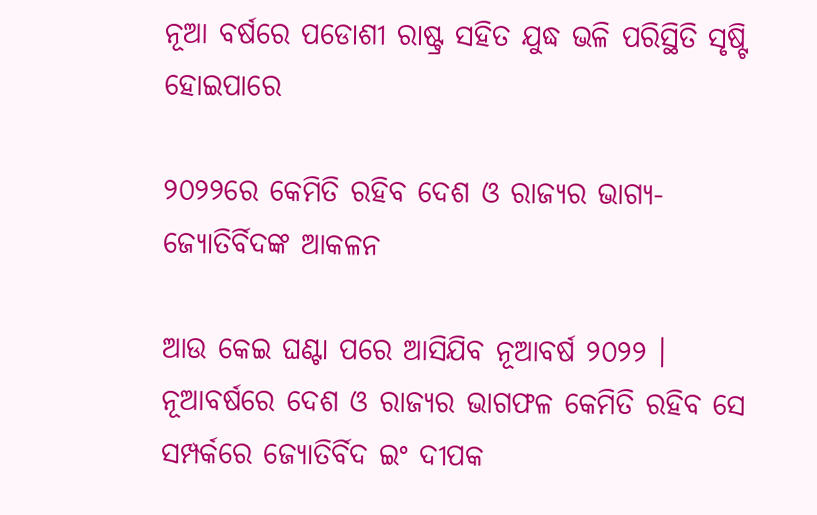ନୂଆ ବର୍ଷରେ ପଡୋଶୀ ରାଷ୍ଟ୍ର ସହିତ ଯୁଦ୍ଧ ଭଳି ପରିସ୍ଥିତି ସୃଷ୍ଟି ହୋଇପାରେ

୨୦୨୨ରେ କେମିତି ରହିବ ଦେଶ ଓ ରାଜ୍ୟର ଭାଗ୍ୟ- ଜ୍ୟୋତିର୍ବିଦଙ୍କ ଆକଳନ

ଆଉ କେଇ ଘଣ୍ଟା ପରେ ଆସିଯିବ ନୂଆବର୍ଷ ୨୦୨୨ । ନୂଆବର୍ଷରେ ଦେଶ ଓ ରାଜ୍ୟର ଭାଗଫଳ କେମିତି ରହିବ ସେ ସମ୍ପର୍କରେ ଜ୍ୟୋତିର୍ବିଦ ଇଂ ଦୀପକ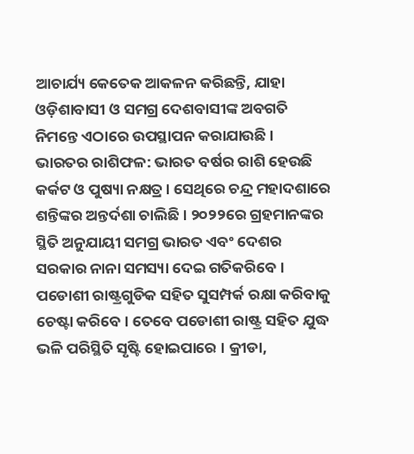ଆଚାର୍ଯ୍ୟ କେତେକ ଆକଳନ କରିଛନ୍ତି, ଯାହା ଓଡ଼ିଶାବାସୀ ଓ ସମଗ୍ର ଦେଶବାସୀଙ୍କ ଅବଗତି ନିମନ୍ତେ ଏଠାରେ ଉପସ୍ଥାପନ କରାଯାଉଛି ।
ଭାରତର ରାଶିଫଳ: ଭାରତ ବର୍ଷର ରାଶି ହେଉଛି କର୍କଟ ଓ ପୁଷ୍ୟା ନକ୍ଷତ୍ର । ସେଥିରେ ଚନ୍ଦ୍ର ମହାଦଶାରେ ଶନ୍ତିଙ୍କର ଅନ୍ତର୍ଦଶା ଚାଲିଛି । ୨୦୨୨ରେ ଗ୍ରହମାନଙ୍କର ସ୍ଥିତି ଅନୁଯାୟୀ ସମଗ୍ର ଭାରତ ଏବଂ ଦେଶର ସରକାର ନାନା ସମସ୍ୟା ଦେଇ ଗତିକରିବେ । ପଡୋଶୀ ରାଷ୍ଟ୍ରଗୁଡିକ ସହିତ ସୁସମ୍ପର୍କ ରକ୍ଷା କରିବାକୁ ଚେଷ୍ଟା କରିବେ । ତେବେ ପଡୋଶୀ ରାଷ୍ଟ୍ର ସହିତ ଯୁଦ୍ଧ ଭଳି ପରିସ୍ଥିତି ସୃଷ୍ଟି ହୋଇପାରେ । କ୍ରୀଡା,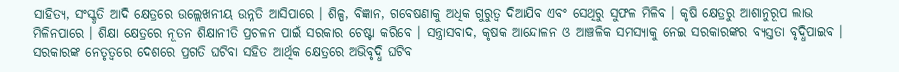ସାହିତ୍ୟ, ସଂସ୍କୃତି ଆଦି କ୍ଷେତ୍ରରେ ଉଲ୍ଲେଖନୀୟ ଉନ୍ନତି ଆସିପାରେ । ଶିଳ୍ପ, ବିଜ୍ଞାନ, ଗବେଷଣାକୁ ଅଧିକ ଗୁରୁତ୍ୱ ଦିଆଯିବ ଏବଂ ସେଥିରୁ ସୁଫଳ ମିଳିବ । କୃଷି କ୍ଷେତ୍ରରୁ ଆଶାନୁରୂପ ଲାଭ ମିଳିନପାରେ । ଶିକ୍ଷା କ୍ଷେତ୍ରରେ ନୂତନ ଶିକ୍ଷାନୀତି ପ୍ରଚଳନ ପାଇଁ ସରକାର ଚେଷ୍ଟା କରିବେ । ସନ୍ତ୍ରାସବାଦ, କୃଷକ ଆନ୍ଦୋଳନ ଓ ଆଞ୍ଚଳିକ ସମସ୍ୟାକୁ ନେଇ ସରକାରଙ୍କର ବ୍ୟସ୍ତତା ବୃଦ୍ଧିପାଇବ । ସରକାରଙ୍କ ନେତୃତ୍ୱରେ ଦେଶରେ ପ୍ରଗତି ଘଟିବା ସହିତ ଆର୍ଥିକ କ୍ଷେତ୍ରରେ ଅଭିବୃଦ୍ଧି ଘଟିବ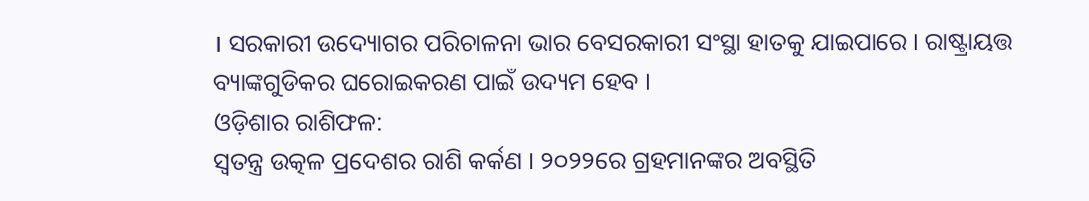। ସରକାରୀ ଉଦ୍ୟୋଗର ପରିଚାଳନା ଭାର ବେସରକାରୀ ସଂସ୍ଥା ହାତକୁ ଯାଇପାରେ । ରାଷ୍ଟ୍ରାୟତ୍ତ ବ୍ୟାଙ୍କଗୁଡିକର ଘରୋଇକରଣ ପାଇଁ ଉଦ୍ୟମ ହେବ ।
ଓଡ଼ିଶାର ରାଶିଫଳ:
ସ୍ୱତନ୍ତ୍ର ଉତ୍କଳ ପ୍ରଦେଶର ରାଶି କର୍କଣ । ୨୦୨୨ରେ ଗ୍ରହମାନଙ୍କର ଅବସ୍ଥିତି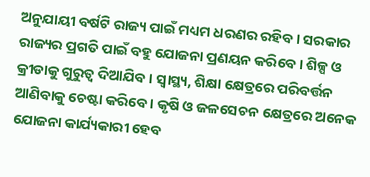ଅନୁଯାୟୀ ବର୍ଷଟି ରାଜ୍ୟ ପାଇଁ ମଧ୍ୟମ ଧରଣର ରହିବ । ସରକାର ରାଜ୍ୟର ପ୍ରଗତି ପାଇଁ ବହୁ ଯୋଜନା ପ୍ରଣୟନ କରିବେ । ଶିଳ୍ପ ଓ କ୍ରୀଡାକୁ ଗୁରୁତ୍ୱ ଦିଆଯିବ । ସ୍ୱାସ୍ଥ୍ୟ, ଶିକ୍ଷା କ୍ଷେତ୍ରରେ ପରିବର୍ତ୍ତନ ଆଣିବାକୁ ଚେଷ୍ଟା କରିବେ । କୃଷି ଓ ଜଳସେଚନ କ୍ଷେତ୍ରରେ ଅନେକ ଯୋଜନା କାର୍ଯ୍ୟକାରୀ ହେବ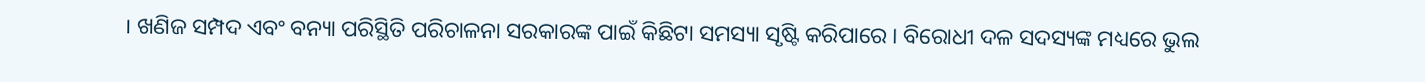। ଖଣିଜ ସମ୍ପଦ ଏବଂ ବନ୍ୟା ପରିସ୍ଥିତି ପରିଚାଳନା ସରକାରଙ୍କ ପାଇଁ କିଛିଟା ସମସ୍ୟା ସୃଷ୍ଟି କରିପାରେ । ବିରୋଧୀ ଦଳ ସଦସ୍ୟଙ୍କ ମଧ୍ୟରେ ଭୁଲ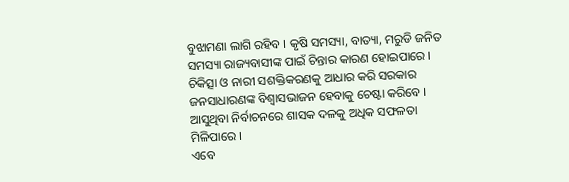ବୁଝାମଣା ଲାଗି ରହିବ । କୃଷି ସମସ୍ୟା, ବାତ୍ୟା, ମରୁଡି ଜନିତ ସମସ୍ୟା ରାଜ୍ୟବାସୀଙ୍କ ପାଇଁ ଚିନ୍ତାର କାରଣ ହୋଇପାରେ । ଚିକିତ୍ସା ଓ ନାରୀ ସଶକ୍ତିକରଣକୁ ଆଧାର କରି ସରକାର ଜନସାଧାରଣଙ୍କ ବିଶ୍ୱାସଭାଜନ ହେବାକୁ ଚେଷ୍ଟା କରିବେ । ଆସୁଥିବା ନିର୍ବାଚନରେ ଶାସକ ଦଳକୁ ଅଧିକ ସଫଳତା ମିଳିପାରେ ।
ଏବେ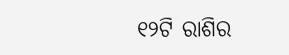୧୨ଟି ରାଶିର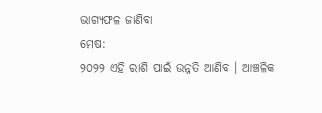ଭାଗ୍ୟଫଳ ଜାଣିବା
ମେଷ:
୨୦୨୨ ଏହି ରାଶି ପାଇଁ ଉନ୍ନତି ଆଣିବ । ଆଞ୍ଚଳିକ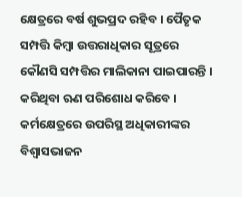କ୍ଷେତ୍ରରେ ବର୍ଷ ଶୁଭପ୍ରଦ ରହିବ । ପୈତୃକ ସମ୍ପତ୍ତି କିମ୍ବା ଉତ୍ତରାଧିକାର ସୂତ୍ରରେ କୌଣସି ସମ୍ପତ୍ତିର ମାଲିକାନା ପାଇପାରନ୍ତି । କରିଥିବା ଋଣ ପରିଶୋଧ କରିବେ । କର୍ମକ୍ଷେତ୍ରରେ ଉପରିସ୍ଥ ଅଧିକାରୀଙ୍କର ବିଶ୍ୱାସଭାଜନ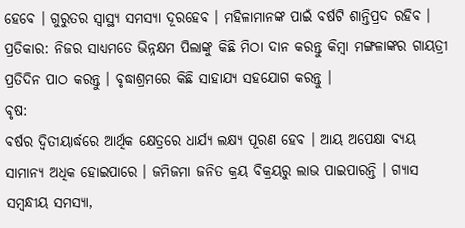ହେବେ । ଗୁରୁତର ସ୍ୱାସ୍ଥ୍ୟ ସମସ୍ୟା ଦୂରହେବ । ମହିଳାମାନଙ୍କ ପାଇଁ ବର୍ଷଟି ଶାନ୍ତିପ୍ରଦ ରହିବ ।
ପ୍ରତିକାର: ନିଜର ସାଧ୍ୟମତେ ଭିନ୍ନକ୍ଷମ ପିଲାଙ୍କୁ କିଛି ମିଠା ଦାନ କରନ୍ତୁ କିମ୍ବା ମଙ୍ଗଳାଙ୍କର ଗାୟତ୍ରୀ ପ୍ରତିଦିନ ପାଠ କରନ୍ତୁ । ବୃଦ୍ଧାଶ୍ରମରେ କିଛି ସାହାଯ୍ୟ ସହଯୋଗ କରନ୍ତୁ ।
ବୃଷ:
ବର୍ଷର ଦ୍ୱିତୀୟାର୍ଦ୍ଧରେ ଆର୍ଥିକ କ୍ଷେତ୍ରରେ ଧାର୍ଯ୍ୟ ଲକ୍ଷ୍ୟ ପୂରଣ ହେବ । ଆୟ ଅପେକ୍ଷା ବ୍ୟୟ ସାମାନ୍ୟ ଅଧିକ ହୋଇପାରେ । ଜମିଜମା ଜନିତ କ୍ରୟ ବିକ୍ରୟରୁ ଲାଭ ପାଇପାରନ୍ତି । ଗ୍ୟାସ ସମ୍ବନ୍ଧୀୟ ସମସ୍ୟା,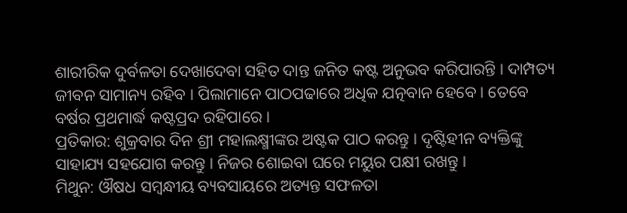ଶାରୀରିକ ଦୁର୍ବଳତା ଦେଖାଦେବା ସହିତ ଦାନ୍ତ ଜନିତ କଷ୍ଟ ଅନୁଭବ କରିପାରନ୍ତି । ଦାମ୍ପତ୍ୟ ଜୀବନ ସାମାନ୍ୟ ରହିବ । ପିଲାମାନେ ପାଠପଢାରେ ଅଧିକ ଯତ୍ନବାନ ହେବେ । ତେବେ ବର୍ଷର ପ୍ରଥମାର୍ଦ୍ଧ କଷ୍ଟପ୍ରଦ ରହିପାରେ ।
ପ୍ରତିକାର: ଶୁକ୍ରବାର ଦିନ ଶ୍ରୀ ମହାଲକ୍ଷ୍ମୀଙ୍କର ଅଷ୍ଟକ ପାଠ କରନ୍ତୁ । ଦୃଷ୍ଟିହୀନ ବ୍ୟକ୍ତିଙ୍କୁ ସାହାଯ୍ୟ ସହଯୋଗ କରନ୍ତୁ । ନିଜର ଶୋଇବା ଘରେ ମୟୁର ପକ୍ଷୀ ରଖନ୍ତୁ ।
ମିଥୁନ: ଔଷଧ ସମ୍ବନ୍ଧୀୟ ବ୍ୟବସାୟରେ ଅତ୍ୟନ୍ତ ସଫଳତା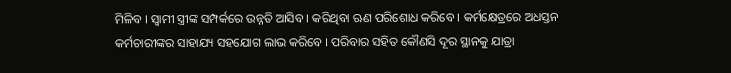ମିଳିବ । ସ୍ୱାମୀ ସ୍ତ୍ରୀଙ୍କ ସମ୍ପର୍କରେ ଉନ୍ନତି ଆସିବ । କରିଥିବା ଋଣ ପରିଶୋଧ କରିବେ । କର୍ମକ୍ଷେତ୍ରରେ ଅଧସ୍ତନ କର୍ମଚାରୀଙ୍କର ସାହାଯ୍ୟ ସହଯୋଗ ଲାଭ କରିବେ । ପରିବାର ସହିତ କୌଣସି ଦୂର ସ୍ଥାନକୁ ଯାତ୍ରା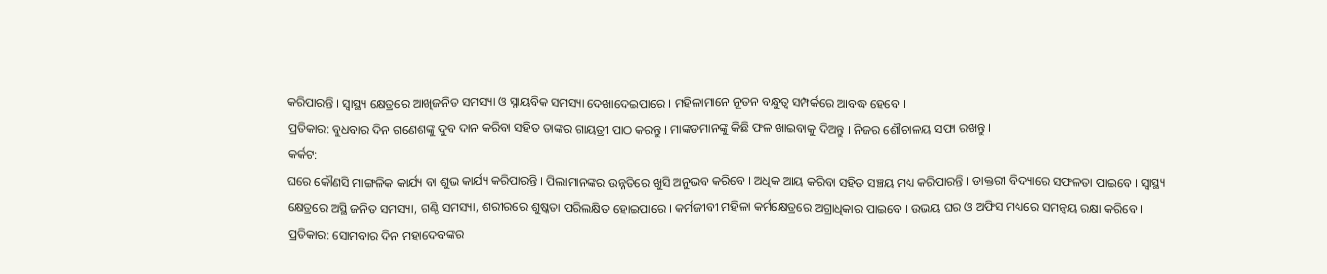କରିପାରନ୍ତି । ସ୍ୱାସ୍ଥ୍ୟ କ୍ଷେତ୍ରରେ ଆଖିଜନିତ ସମସ୍ୟା ଓ ସ୍ନାୟବିକ ସମସ୍ୟା ଦେଖାଦେଇପାରେ । ମହିଳାମାନେ ନୂତନ ବନ୍ଧୁତ୍ୱ ସମ୍ପର୍କରେ ଆବଦ୍ଧ ହେବେ ।
ପ୍ରତିକାର: ବୁଧବାର ଦିନ ଗଣେଶଙ୍କୁ ଦୁବ ଦାନ କରିବା ସହିତ ତାଙ୍କର ଗାୟତ୍ରୀ ପାଠ କରନ୍ତୁ । ମାଙ୍କଡମାନଙ୍କୁ କିଛି ଫଳ ଖାଇବାକୁ ଦିଅନ୍ତୁ । ନିଜର ଶୌଚାଳୟ ସଫା ରଖନ୍ତୁ ।
କର୍କଟ:
ଘରେ କୌଣସି ମାଙ୍ଗଳିକ କାର୍ଯ୍ୟ ବା ଶୁଭ କାର୍ଯ୍ୟ କରିପାରନ୍ତି । ପିଲାମାନଙ୍କର ଉନ୍ନତିରେ ଖୁସି ଅନୁଭବ କରିବେ । ଅଧିକ ଆୟ କରିବା ସହିତ ସଞ୍ଚୟ ମଧ୍ୟ କରିପାରନ୍ତି । ଡାକ୍ତରୀ ବିଦ୍ୟାରେ ସଫଳତା ପାଇବେ । ସ୍ୱାସ୍ଥ୍ୟ କ୍ଷେତ୍ରରେ ଅସ୍ଥି ଜନିତ ସମସ୍ୟା, ଗଣ୍ଠି ସମସ୍ୟା, ଶରୀରରେ ଶୁଷ୍କତା ପରିଲକ୍ଷିତ ହୋଇପାରେ । କର୍ମଜୀବୀ ମହିଳା କର୍ମକ୍ଷେତ୍ରରେ ଅଗ୍ରାଧିକାର ପାଇବେ । ଉଭୟ ଘର ଓ ଅଫିସ ମଧ୍ୟରେ ସମନ୍ୱୟ ରକ୍ଷା କରିବେ ।
ପ୍ରତିକାର: ସୋମବାର ଦିନ ମହାଦେବଙ୍କର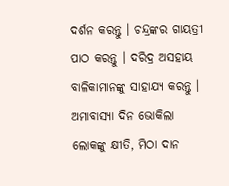ଦର୍ଶନ କରନ୍ତୁ । ଚନ୍ଦ୍ରଙ୍କର ଗାୟତ୍ରୀ ପାଠ କରନ୍ତୁ । ଦରିଦ୍ର ଅସହାୟ ବାଳିକାମାନଙ୍କୁ ସାହାଯ୍ୟ କରନ୍ତୁ । ଅମାବାସ୍ୟା ଦିନ ଭୋକିଲା ଲୋକଙ୍କୁ କ୍ଷୀତି, ମିଠା ଦାନ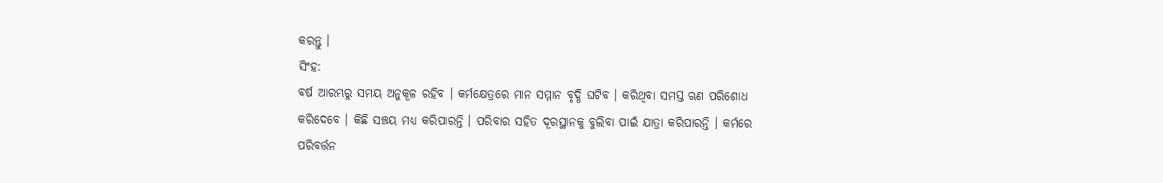କରନ୍ତୁ ।
ସିଂହ:
ବର୍ଷ ଆରମ୍ଭରୁ ସମୟ ଅନୁକୂଳ ରହିବ । କର୍ମକ୍ଷେତ୍ରରେ ମାନ ସମ୍ମାନ ବୃଦ୍ଧି ଘଟିବ । କରିଥିବା ସମସ୍ତ ଋଣ ପରିଶୋଧ କରିଦେବେ । କିଛି ସଞ୍ଚୟ ମଧ୍ୟ କରିପାରନ୍ତି । ପରିବାର ସହିତ ଦୂରସ୍ଥାନକୁ ବୁଲିବା ପାଇଁ ଯାତ୍ରା କରିପାରନ୍ତି । କର୍ମରେ ପରିବର୍ତ୍ତନ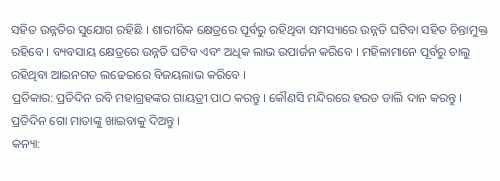ସହିତ ଉନ୍ନତିର ସୁଯୋଗ ରହିଛି । ଶାରୀରିକ କ୍ଷେତ୍ରରେ ପୂର୍ବରୁ ରହିଥିବା ସମସ୍ୟାରେ ଉନ୍ନତି ଘଟିବା ସହିତ ଚିନ୍ତାମୁକ୍ତ ରହିବେ । ବ୍ୟବସାୟ କ୍ଷେତ୍ରରେ ଉନ୍ନତି ଘଟିବ ଏବଂ ଅଧିକ ଲାଭ ଉପାର୍ଜନ କରିବେ । ମହିଳାମାନେ ପୂର୍ବରୁ ଚାଲୁ ରହିଥିବା ଆଇନଗତ ଲଢେଇରେ ବିଜୟଲାଭ କରିବେ ।
ପ୍ରତିକାର: ପ୍ରତିଦିନ ରବି ମହାଗ୍ରହଙ୍କର ଗାୟତ୍ରୀ ପାଠ କରନ୍ତୁ । କୌଣସି ମନ୍ଦିରରେ ହରଡ ଡାଲି ଦାନ କରନ୍ତୁ । ପ୍ରତିଦିନ ଗୋ ମାତାଙ୍କୁ ଖାଇବାକୁ ଦିଅନ୍ତୁ ।
କନ୍ୟା: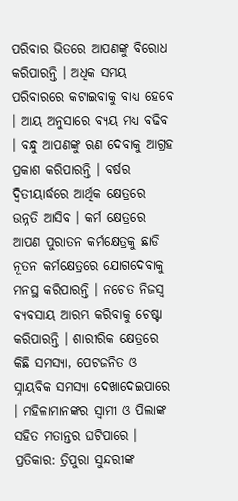ପରିବାର ଭିତରେ ଆପଣଙ୍କୁ ବିରୋଧ କରିପାରନ୍ତି । ଅଧିକ ସମୟ ପରିବାରରେ କଟାଇବାକୁ ବାଧ୍ୟ ହେବେ । ଆୟ ଅନୁସାରେ ବ୍ୟୟ ମଧ୍ୟ ବଢିବ । ବନ୍ଧୁ ଆପଣଙ୍କୁ ଋଣ ଦେବାକୁ ଆଗ୍ରହ ପ୍ରକାଶ କରିପାରନ୍ତି । ବର୍ଷର ଦ୍ୱିତୀୟାର୍ଦ୍ଧରେ ଆର୍ଥିକ କ୍ଷେତ୍ରରେ ଉନ୍ନତି ଆସିବ । କର୍ମ କ୍ଷେତ୍ରରେ ଆପଣ ପୁରାତନ କର୍ମକ୍ଷେତ୍ରକୁ ଛାଡି ନୂତନ କର୍ମକ୍ଷେତ୍ରରେ ଯୋଗଦେବାକୁ ମନସ୍ଥ କରିପାରନ୍ତି । ନଚେତ ନିଜସ୍ୱ ବ୍ୟବସାୟ ଆରମ୍ଭ କରିବାକୁ ଚେଷ୍ଟା କରିପାରନ୍ତି । ଶାରୀରିକ କ୍ଷେତ୍ରରେ କିଛି ସମସ୍ୟା, ପେଟଜନିତ ଓ ସ୍ନାୟବିକ ସମସ୍ୟା ଦେଖାଦେଇପାରେ । ମହିଳାମାନଙ୍କର ସ୍ୱାମୀ ଓ ପିଲାଙ୍କ ସହିତ ମତାନ୍ତର ଘଟିପାରେ ।
ପ୍ରତିକାର: ତ୍ରିପୁରା ସୁନ୍ଦରୀଙ୍କ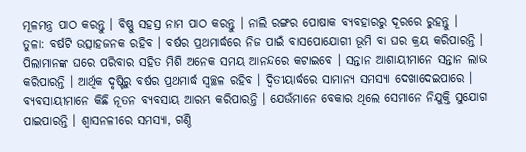ମୂଳମନ୍ତ୍ର ପାଠ କରନ୍ତୁ । ବିଷ୍ଣୁ ସହସ୍ର ନାମ ପାଠ କରନ୍ତୁ । ନାଲି ରଙ୍ଗର ପୋଷାକ ବ୍ୟବହାରରୁ ଦୂରରେ ରୁହନ୍ତୁ ।
ତୁଳା: ବର୍ଷଟି ଉତ୍ସାହଜନକ ରହିବ । ବର୍ଷର ପ୍ରଥମାର୍ଦ୍ଧରେ ନିଜ ପାଇଁ ବାସପୋଯୋଗୀ ଭୂମି ବା ଘର କ୍ରୟ କରିପାରନ୍ତି । ପିଲାମାନଙ୍କ ଘରେ ପରିବାର ସହିତ ମିଶି ଅନେକ ସମୟ ଆନନ୍ଦରେ କଟାଇବେ । ସନ୍ତାନ ଆଶାୟୀମାନେ ସନ୍ତାନ ଲାଭ କରିପାରନ୍ତି । ଆର୍ଥିକ ଦୃଷ୍ଟିରୁ ବର୍ଷର ପ୍ରଥମାର୍ଦ୍ଧ ସ୍ୱଚ୍ଛଳ ରହିବ । ଦ୍ୱିତୀୟାର୍ଦ୍ଧରେ ସାମାନ୍ୟ ସମସ୍ୟା ଦେଖାଦେଇପାରେ । ବ୍ୟବସାୟୀମାନେ କିଛି ନୂତନ ବ୍ୟବସାୟ ଆରମ୍ଭ କରିପାରନ୍ତି । ଯେଉଁମାନେ ବେକାର ଥିଲେ ସେମାନେ ନିଯୁକ୍ତି ସୁଯୋଗ ପାଇପାରନ୍ତି । ଶ୍ୱାସନଳୀରେ ସମସ୍ୟା, ଗଣ୍ଠି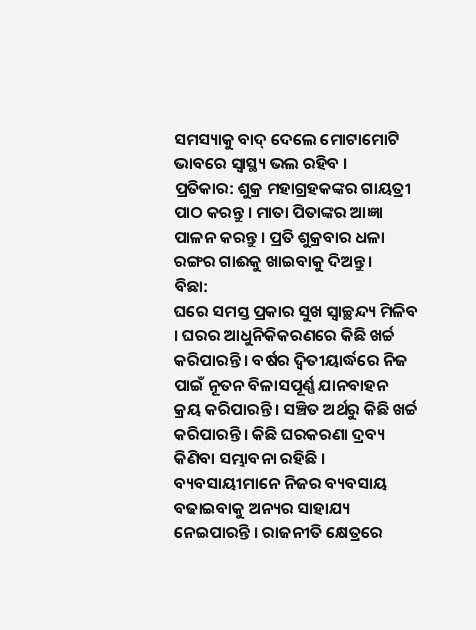ସମସ୍ୟାକୁ ବାଦ୍‍ ଦେଲେ ମୋଟାମୋଟି ଭାବରେ ସ୍ୱାସ୍ଥ୍ୟ ଭଲ ରହିବ ।
ପ୍ରତିକାର: ଶୁକ୍ର ମହାଗ୍ରହକଙ୍କର ଗାୟତ୍ରୀ ପାଠ କରନ୍ତୁ । ମାତା ପିତାଙ୍କର ଆଜ୍ଞା ପାଳନ କରନ୍ତୁ । ପ୍ରତି ଶୁକ୍ରବାର ଧଳା ରଙ୍ଗର ଗାଈକୁ ଖାଇବାକୁ ଦିଅନ୍ତୁ ।
ବିଛା:
ଘରେ ସମସ୍ତ ପ୍ରକାର ସୁଖ ସ୍ୱାଚ୍ଛନ୍ଦ୍ୟ ମିଳିବ । ଘରର ଆଧୁନିକିକରଣରେ କିଛି ଖର୍ଚ୍ଚ କରିପାରନ୍ତି । ବର୍ଷର ଦ୍ୱିତୀୟାର୍ଦ୍ଧରେ ନିଜ ପାଇଁ ନୂତନ ବିଳାସପୂର୍ଣ୍ଣ ଯାନବାହନ କ୍ରୟ କରିପାରନ୍ତି । ସଞ୍ଚିତ ଅର୍ଥରୁ କିଛି ଖର୍ଚ୍ଚ କରିପାରନ୍ତି । କିଛି ଘରକରଣା ଦ୍ରବ୍ୟ କିଣିବା ସମ୍ଭାବନା ରହିଛି । ବ୍ୟବସାୟୀମାନେ ନିଜର ବ୍ୟବସାୟ ବଢାଇବାକୁ ଅନ୍ୟର ସାହାଯ୍ୟ ନେଇପାରନ୍ତି । ରାଜନୀତି କ୍ଷେତ୍ରରେ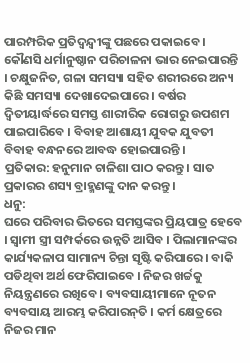ପାରମ୍ପରିକ ପ୍ରତିଦ୍ୱନ୍ଦ୍ୱୀଙ୍କୁ ପଛରେ ପକାଇବେ । କୌଣସି ଧର୍ମାନୁଷ୍ଠାନ ପରିଚାଳନା ଭାର ନେଇପାରନ୍ତି । ଚକ୍ଷୁଜନିତ, ଗଳା ସମସ୍ୟା ସହିତ ଶରୀରରେ ଅନ୍ୟ କିଛି ସମସ୍ୟା ଦେଖାଦେଇପାରେ । ବର୍ଷର ଦ୍ୱିତୀୟାର୍ଦ୍ଧରେ ସମସ୍ତ ଶାରୀରିକ ରୋଗରୁ ଉପଶମ ପାଇପାରିବେ । ବିବାହ ଆଶାୟୀ ଯୁବକ ଯୁବତୀ ବିବାହ ବନ୍ଧନରେ ଆବଦ୍ଧ ହୋଇପାରନ୍ତି ।
ପ୍ରତିକାର: ହନୁମାନ ଚାଳିଶା ପାଠ କରନ୍ତୁ । ସାତ ପ୍ରକାରର ଶସ୍ୟ ବ୍ରାହ୍ମଣଙ୍କୁ ଦାନ କରନ୍ତୁ ।
ଧନୁ:
ଘରେ ପରିବାର ଭିତରେ ସମସ୍ତଙ୍କର ପ୍ରିୟପାତ୍ର ହେବେ । ସ୍ୱାମୀ ସ୍ତ୍ରୀ ସମ୍ପର୍କରେ ଉନ୍ନତି ଆସିବ । ପିଲାମାନଙ୍କର କାର୍ଯ୍ୟକଳାପ ସାମାନ୍ୟ ଚିନ୍ତା ସୃଷ୍ଟି କରିପାରେ । ବାକି ପଡିଥିବା ଅର୍ଥ ଫେରିପାଇବେ । ନିଜର ଖର୍ଚ୍ଚକୁ ନିୟନ୍ତ୍ରଣରେ ରଖିବେ । ବ୍ୟବସାୟୀମାନେ ନୂତନ ବ୍ୟବସାୟ ଆରମ୍ଭ କରିପାରନ୍‍ତି । କର୍ମ କ୍ଷେତ୍ରରେ ନିଜର ମାନ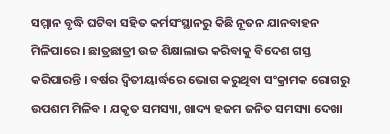ସମ୍ମାନ ବୃଦ୍ଧି ଘଟିବା ସହିତ କର୍ମସଂସ୍ଥାନରୁ କିଛି ନୂତନ ଯାନବାହନ ମିଳିପାରେ । ଛାତ୍ରଛାତ୍ରୀ ଉଚ୍ଚ ଶିକ୍ଷାଲାଭ କରିବାକୁ ବିଦେଶ ଗସ୍ତ କରିପାରନ୍ତି । ବର୍ଷର ଦ୍ୱିତୀୟାର୍ଦ୍ଧରେ ଭୋଗ କରୁଥିବା ସଂକ୍ରାମକ ରୋଗରୁ ଉପଶମ ମିଳିବ । ଯକୃତ ସମସ୍ୟା, ଖାଦ୍ୟ ହଜମ ଜନିତ ସମସ୍ୟା ଦେଖା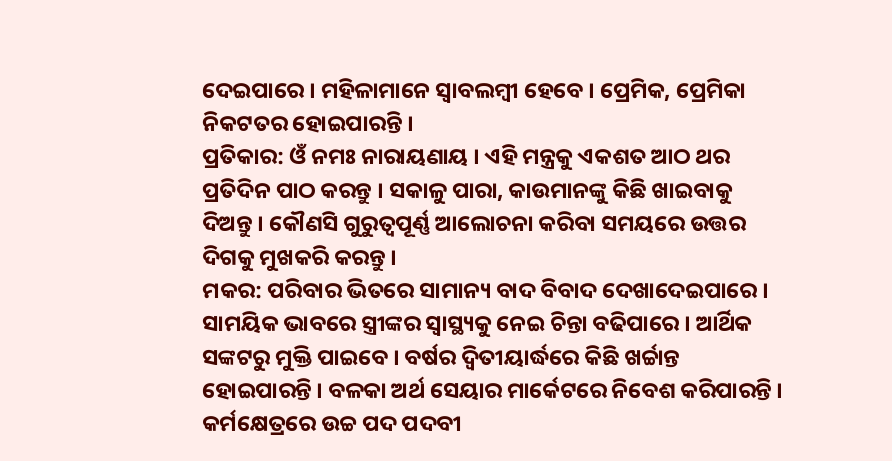ଦେଇପାରେ । ମହିଳାମାନେ ସ୍ୱାବଲମ୍ବୀ ହେବେ । ପ୍ରେମିକ, ପ୍ରେମିକା ନିକଟତର ହୋଇପାରନ୍ତି ।
ପ୍ରତିକାର: ଓଁ ନମଃ ନାରାୟଣାୟ । ଏହି ମନ୍ତ୍ରକୁ ଏକଶତ ଆଠ ଥର ପ୍ରତିଦିନ ପାଠ କରନ୍ତୁ । ସକାଳୁ ପାରା, କାଉମାନଙ୍କୁ କିଛି ଖାଇବାକୁ ଦିଅନ୍ତୁ । କୌଣସି ଗୁରୁତ୍ୱପୂର୍ଣ୍ଣ ଆଲୋଚନା କରିବା ସମୟରେ ଉତ୍ତର ଦିଗକୁ ମୁଖକରି କରନ୍ତୁ ।
ମକର: ପରିବାର ଭିତରେ ସାମାନ୍ୟ ବାଦ ବିବାଦ ଦେଖାଦେଇପାରେ । ସାମୟିକ ଭାବରେ ସ୍ତ୍ରୀଙ୍କର ସ୍ୱାସ୍ଥ୍ୟକୁ ନେଇ ଚିନ୍ତା ବଢିପାରେ । ଆର୍ଥିକ ସଙ୍କଟରୁ ମୁକ୍ତି ପାଇବେ । ବର୍ଷର ଦ୍ୱିତୀୟାର୍ଦ୍ଧରେ କିଛି ଖର୍ଚ୍ଚାନ୍ତ ହୋଇପାରନ୍ତି । ବଳକା ଅର୍ଥ ସେୟାର ମାର୍କେଟରେ ନିବେଶ କରିପାରନ୍ତି । କର୍ମକ୍ଷେତ୍ରରେ ଉଚ୍ଚ ପଦ ପଦବୀ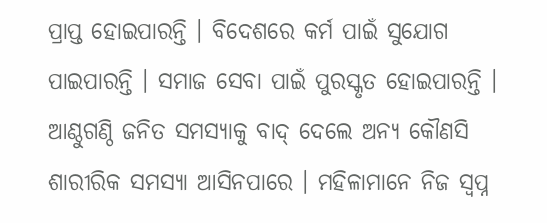ପ୍ରାପ୍ତ ହୋଇପାରନ୍ତି । ବିଦେଶରେ କର୍ମ ପାଇଁ ସୁଯୋଗ ପାଇପାରନ୍ତି । ସମାଜ ସେବା ପାଇଁ ପୁରସ୍କୃତ ହୋଇପାରନ୍ତି । ଆଣ୍ଠୁଗଣ୍ଠି ଜନିତ ସମସ୍ୟାକୁ ବାଦ୍‍ ଦେଲେ ଅନ୍ୟ କୌଣସି ଶାରୀରିକ ସମସ୍ୟା ଆସିନପାରେ । ମହିଳାମାନେ ନିଜ ସ୍ୱପ୍ନ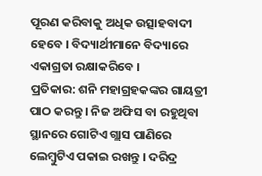ପୂରଣ କରିବାକୁ ଅଧିକ ଉତ୍ସାହବାଦୀ ହେବେ । ବିଦ୍ୟାର୍ଥୀମାନେ ବିଦ୍ୟାରେ ଏକାଗ୍ରତା ରକ୍ଷାକରିବେ ।
ପ୍ରତିକାର: ଶନି ମହାଗ୍ରହକଙ୍କର ଗାୟତ୍ରୀ ପାଠ କରନ୍ତୁ । ନିଜ ଅଫିସ ବା ରହୁଥିବା ସ୍ଥାନରେ ଗୋଟିଏ ଗ୍ଲାସ ପାଣିରେ ଲେମ୍ବୁଟିଏ ପକାଇ ରଖନ୍ତୁ । ଦରିଦ୍ର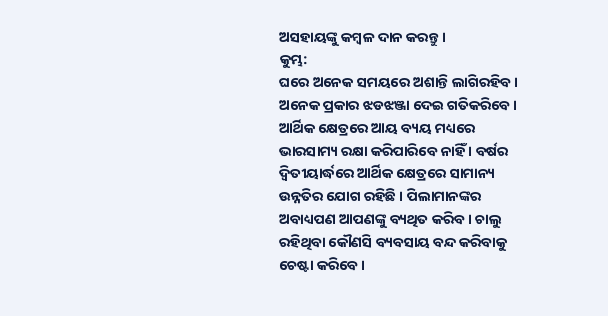ଅସହାୟଙ୍କୁ କମ୍ବଳ ଦାନ କରନ୍ତୁ ।
କୁମ୍ଭ:
ଘରେ ଅନେକ ସମୟରେ ଅଶାନ୍ତି ଲାଗିରହିବ । ଅନେକ ପ୍ରକାର ଝଡଝଞ୍ଜା ଦେଇ ଗତିକରିବେ । ଆର୍ଥିକ କ୍ଷେତ୍ରରେ ଆୟ ବ୍ୟୟ ମଧ୍ୟରେ ଭାରସାମ୍ୟ ରକ୍ଷା କରିପାରିବେ ନାହିଁ । ବର୍ଷର ଦ୍ୱିତୀୟାର୍ଦ୍ଧରେ ଆର୍ଥିକ କ୍ଷେତ୍ରରେ ସାମାନ୍ୟ ଉନ୍ନତିର ଯୋଗ ରହିଛି । ପିଲାମାନଙ୍କର ଅବାଧ୍ୟପଣ ଆପଣଙ୍କୁ ବ୍ୟଥିତ କରିବ । ଚାଲୁ ରହିଥିବା କୌଣସି ବ୍ୟବସାୟ ବନ୍ଦ କରିବାକୁ ଚେଷ୍ଟା କରିବେ ।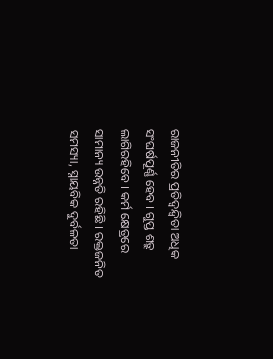ରାଜନୀତିର ପ୍ରତିଦ୍ୱନ୍ଦ୍ୱିତା ଅଧିକ ସଂଘର୍ଷପୂର୍ଣ୍ଣ ହେବ । ଗୁପ୍ତ ଶତ୍ରୁ ଲାଗିରହିବେ । କର୍ମ କ୍ଷେତ୍ରରେ ସାମାନ୍ୟ ଉନ୍ନତି ରହିଛି । ରକ୍ତଜନିତ ସମସ୍ୟା, ସ୍ନାୟବିକ ଦୁର୍ବଳତା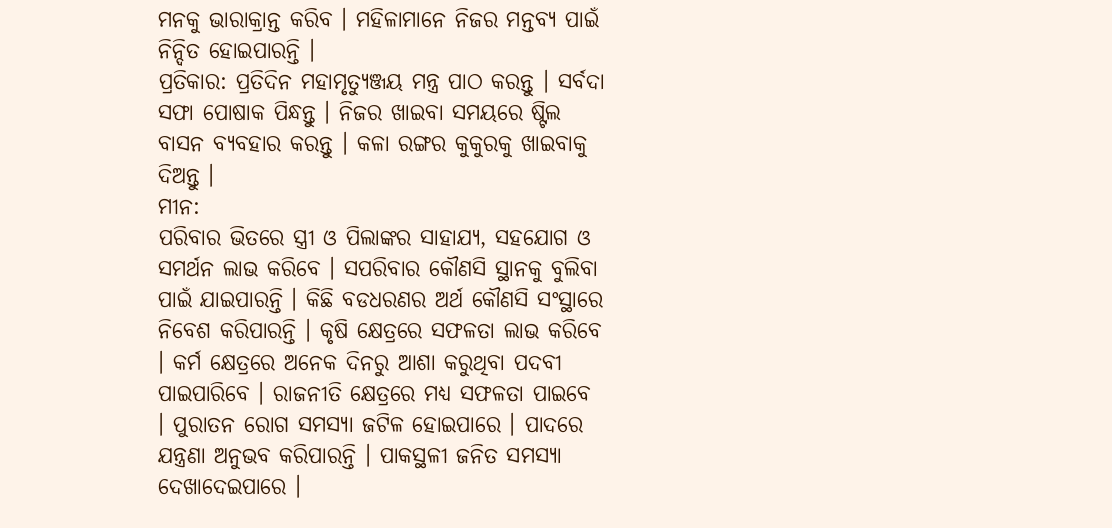ମନକୁ ଭାରାକ୍ରାନ୍ତ କରିବ । ମହିଳାମାନେ ନିଜର ମନ୍ତବ୍ୟ ପାଇଁ ନିନ୍ଦିତ ହୋଇପାରନ୍ତି ।
ପ୍ରତିକାର: ପ୍ରତିଦିନ ମହାମୃତ୍ୟୁଞ୍ଜୟ ମନ୍ତ୍ର ପାଠ କରନ୍ତୁ । ସର୍ବଦା ସଫା ପୋଷାକ ପିନ୍ଧନ୍ତୁ । ନିଜର ଖାଇବା ସମୟରେ ଷ୍ଟିଲ ବାସନ ବ୍ୟବହାର କରନ୍ତୁ । କଳା ରଙ୍ଗର କୁକୁରକୁ ଖାଇବାକୁ ଦିଅନ୍ତୁ ।
ମୀନ:
ପରିବାର ଭିତରେ ସ୍ତ୍ରୀ ଓ ପିଲାଙ୍କର ସାହାଯ୍ୟ, ସହଯୋଗ ଓ ସମର୍ଥନ ଲାଭ କରିବେ । ସପରିବାର କୌଣସି ସ୍ଥାନକୁ ବୁଲିବା ପାଇଁ ଯାଇପାରନ୍ତି । କିଛି ବଡଧରଣର ଅର୍ଥ କୌଣସି ସଂସ୍ଥାରେ ନିବେଶ କରିପାରନ୍ତି । କୃଷି କ୍ଷେତ୍ରରେ ସଫଳତା ଲାଭ କରିବେ । କର୍ମ କ୍ଷେତ୍ରରେ ଅନେକ ଦିନରୁ ଆଶା କରୁଥିବା ପଦବୀ ପାଇପାରିବେ । ରାଜନୀତି କ୍ଷେତ୍ରରେ ମଧ୍ୟ ସଫଳତା ପାଇବେ । ପୁରାତନ ରୋଗ ସମସ୍ୟା ଜଟିଳ ହୋଇପାରେ । ପାଦରେ ଯନ୍ତ୍ରଣା ଅନୁଭବ କରିପାରନ୍ତି । ପାକସ୍ଥଳୀ ଜନିତ ସମସ୍ୟା ଦେଖାଦେଇପାରେ ।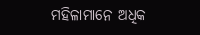ମହିଳାମାନେ ଅଧିକ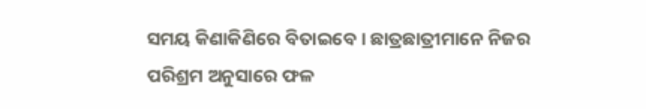ସମୟ କିଣାକିଣିରେ ବିତାଇବେ । ଛାତ୍ରଛାତ୍ରୀମାନେ ନିଜର ପରିଶ୍ରମ ଅନୁସାରେ ଫଳ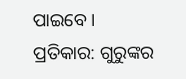ପାଇବେ ।
ପ୍ରତିକାର: ଗୁରୁଙ୍କର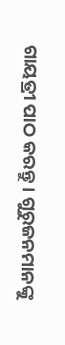ଗାୟତ୍ରୀ ପାଠ କରନ୍ତୁ । ଗୁରୁଜନମାନଙ୍କୁ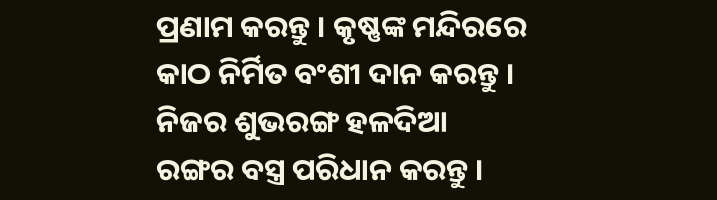ପ୍ରଣାମ କରନ୍ତୁ । କୃଷ୍ଣଙ୍କ ମନ୍ଦିରରେ କାଠ ନିର୍ମିତ ବଂଶୀ ଦାନ କରନ୍ତୁ । ନିଜର ଶୁଭରଙ୍ଗ ହଳଦିଆ ରଙ୍ଗର ବସ୍ତ୍ର ପରିଧାନ କରନ୍ତୁ ।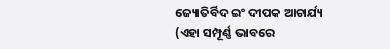ଜ୍ୟୋତିର୍ବିଦ ଇଂ ଦୀପକ ଆଚାର୍ଯ୍ୟ
(ଏହା ସମ୍ପୂର୍ଣ୍ଣ ଭାବରେ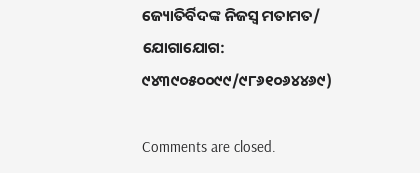ଜ୍ୟୋତିର୍ବିଦଙ୍କ ନିଜସ୍ୱ ମତାମତ/ ଯୋଗାଯୋଗ: ୯୪୩୯୦୫୦୦୯୯/୯୮୬୧୦୬୪୪୬୯)

Comments are closed.